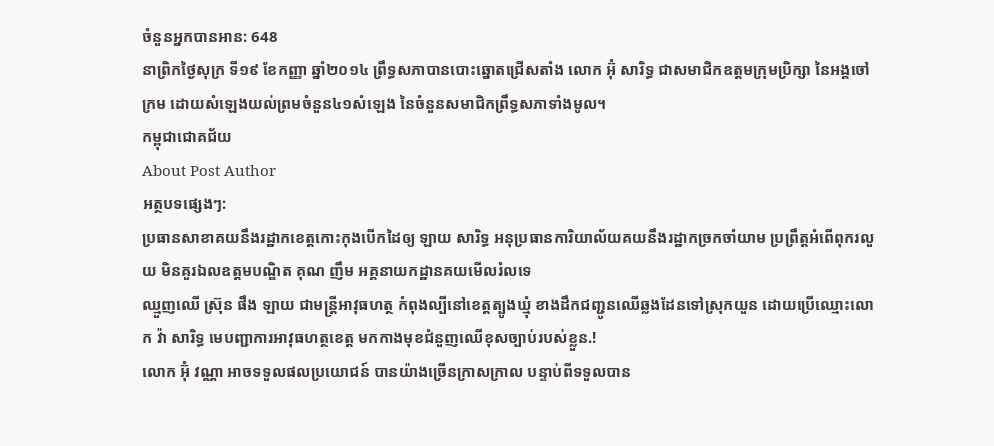ចំនួនអ្នកបានអាន: 648
នាព្រិកថ្ងៃសុក្រ ទី១៩ ខែកញ្ញា ឆ្នាំ២០១៤ ព្រឹទ្ធសភាបានបោះឆ្នោតជ្រើសតាំង លោក អ៊ុំ សារិទ្ធ ជាសមាជិកឧត្ដមក្រុមប្រិក្សា នៃអង្គចៅក្រម ដោយសំឡេងយល់ព្រមចំនួន៤១សំឡេង នៃចំនួនសមាជិកព្រឹទ្ធសភាទាំងមូល។
កម្ពុជាជោគជ័យ
About Post Author
អត្ថបទផ្សេងៗ:
ប្រធានសាខាគយនឹងរដ្ឋាកខេត្តកោះកុងបើកដៃឲ្យ ឡាយ សារិទ្ធ អនុប្រធានការិយាល័យគយនឹងរដ្ឋាកច្រកចាំយាម ប្រព្រឹត្តអំពើពុករលួយ មិនគួរឯលឧត្តមបណ្ឌិត គុណ ញឹម អគ្គនាយកដ្ឋានគយមើលរំលទេ
ឈ្មួញឈើ ស៊្រុន ផឹង ឡាយ ជាមន្ត្រីអាវុធហត្ថ កំពុងល្បីនៅខេត្តត្បូងឃ្មុំ ខាងដឹកជញ្ជូនឈើឆ្លងដែនទៅស្រុកយួន ដោយប្រើឈ្មោះលោក វ៉ា សារិទ្ធ មេបញ្ជាការអាវុធហត្ថខេត្ត មកកាងមុខជំនួញឈើខុសច្បាប់របស់ខ្លួន.!
លោក អ៊ុំ វណ្ណា អាចទទួលផលប្រយោជន៍ បានយ៉ាងច្រើនក្រាសក្រាល បន្ទាប់ពីទទួលបាន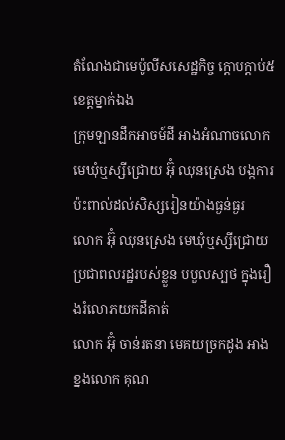តំណែងជាមេប៉ូលីសសេដ្ឋកិច្ច ក្ដោបក្ដាប់៥ខេត្តម្នាក់ឯង
ក្រុមឡានដឹកអាចម៍ដី អាងអំណាចលោក មេឃុំឬស្សីជ្រោយ អ៊ុំ ឈុនស្រេង បង្កការប៉ះពាល់ដល់សិស្សរៀនយ៉ាងធ្ងន់ធ្ងរ
លោក អ៊ុំ ឈុនស្រេង មេឃុំឬស្សីជ្រោយ ប្រជាពលរដ្ឋរបស់ខ្លួន បបួលស្បថ ក្នុងរឿងរំលោភយកដីគាត់
លោក អ៊ុំ ចាន់រតនា មេគយច្រកដូង អាងខ្នងលោក គុណ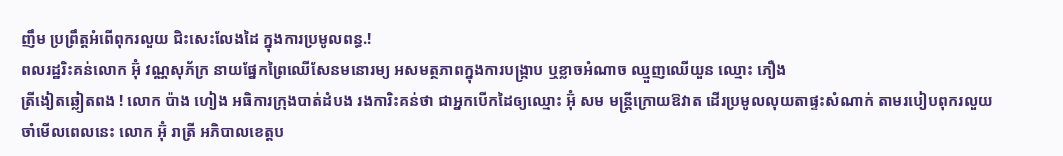ញឹម ប្រព្រឹត្តអំពើពុករលួយ ជិះសេះលែងដៃ ក្នុងការប្រមូលពន្ធ.!
ពលរដ្ឋរិះគន់លោក អ៊ុំ វណ្ណសុភ័ក្រ នាយផ្នែកព្រៃឈើសែនមនោរម្យ អសមត្ថភាពក្នុងការបង្ក្រាប ឬខ្លាចអំណាច ឈ្មួញឈើយួន ឈ្មោះ ភឿង
ត្រីងៀតឆ្លៀតពង ! លោក ប៉ាង ហៀង អធិការក្រុងបាត់ដំបង រងការិះគន់ថា ជាអ្នកបើកដៃឲ្យឈ្មោះ អ៊ុំ សម មន្ត្រីក្រោយឱវាត ដើរប្រមូលលុយតាផ្ទះសំណាក់ តាមរបៀបពុករលួយ
ចាំមើលពេលនេះ លោក អ៊ុំ រាត្រី អភិបាលខេត្តប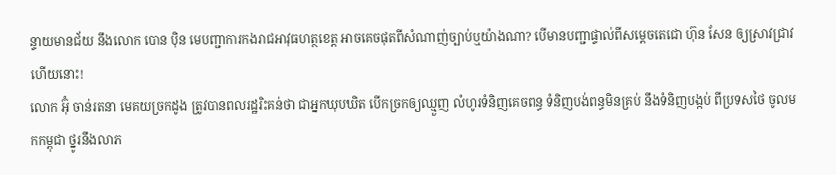ន្ទាយមានជ័យ នឹងលោក បោន បុិន មេបញ្ជាការកងរាជអាវុធហត្ថខេត្ត អាចគេចផុតពីសំណាញ់ច្បាប់ឬយ៉ាងណា? បើមានបញ្ជាផ្ទាល់ពីសម្ដេចតេជោ ហ៊ុន សែន ឲ្យស្រាវជ្រាវហើយនោះ!
លោក អ៊ុំ ចាន់រតនា មេគយច្រកដូង ត្រូវបានពលរដ្ឋរិះគន់ថា ជាអ្នកឃុបឃិត បើកច្រកឲ្យឈ្មួញ លំហូរទំនិញគេចពន្ធ ទំនិញបង់ពន្ធមិនគ្រប់ នឹងទំនិញបង្កប់ ពីប្រទសថៃ ចូលមកកម្ពុជា ថ្នូរនឹងលាភ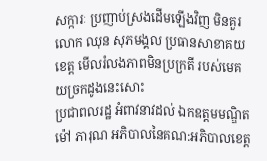សក្ការៈ ប្រញាប់ស្រងដើមឡើងវិញ មិនគួរលោក ឈុន សុភមង្គល ប្រធានសាខាគយខេត្ត មើលរំលងភាពមិនប្រក្រតី របស់មេគយច្រកដូងនេះសោះ
ប្រជាពលរដ្ឋ អំពាវនាវដល់ ឯកឧត្តមមណ្ឌិត ម៉ៅ ភារុណ អភិបាលនៃគណ:អភិបាលខេត្ត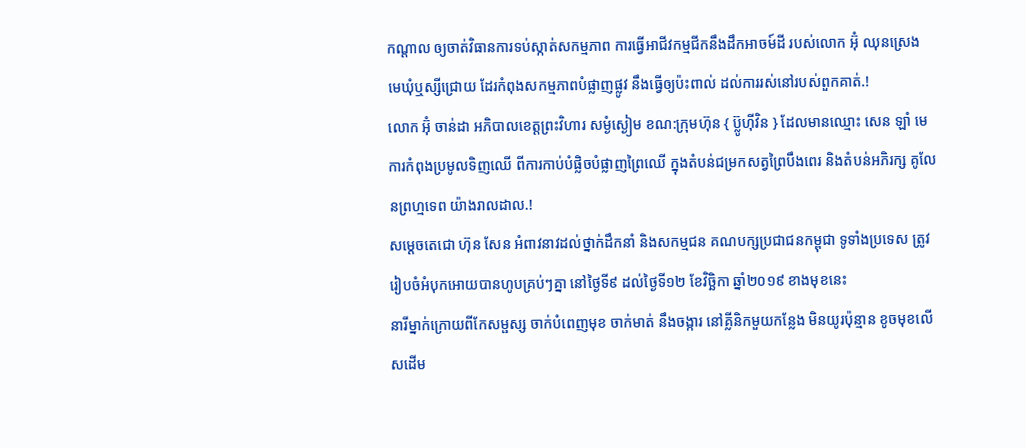កណ្ដាល ឲ្យចាត់វិធានការទប់ស្កាត់សកម្មភាព ការធ្វើអាជីវកម្មជីកនឹងដឹកអាចម៍ដី របស់លោក អ៊ុំ ឈុនស្រេង មេឃុំឬស្សីជ្រោយ ដែរកំពុងសកម្មភាពបំផ្លាញផ្លូវ នឹងធ្វើឲ្យប៉ះពាល់ ដល់ការរស់នៅរបស់ពួកគាត់.!
លោក អ៊ុំ ចាន់ដា អភិបាលខេត្តព្រះវិហារ សម្ងំស្ងៀម ខណ:ក្រុមហ៊ុន { ប្ល៊ូហ៊ីវិន } ដែលមានឈ្មោះ សេន ឡាំ មេការកំពុងប្រមូលទិញឈើ ពីការកាប់បំផ្លិចបំផ្លាញព្រៃឈើ ក្នុងតំបន់ជម្រកសត្វព្រៃបឹងពេរ និងតំបន់អភិរក្ស គូលែនព្រហ្មទេព យ៉ាងរាលដាល.!
សម្ដេចតេជោ ហ៊ុន សែន អំពាវនាវដល់ថ្នាក់ដឹកនាំ និងសកម្មជន គណបក្សប្រជាជនកម្ពុជា ទូទាំងប្រទេស ត្រូវរៀបចំអំបុកអោយបានហូបគ្រប់ៗគ្នា នៅថ្ងៃទី៩ ដល់ថ្ងៃទី១២ ខែវិច្ឆិកា ឆ្នាំ២០១៩ ខាងមុខនេះ
នារីម្នាក់ក្រោយពីកែសម្ផស្ស ចាក់បំពេញមុខ ចាក់មាត់ នឹងចង្ការ នៅគ្លីនិកមួយកន្លែង មិនយូរប៉ុន្មាន ខូចមុខលើសដើម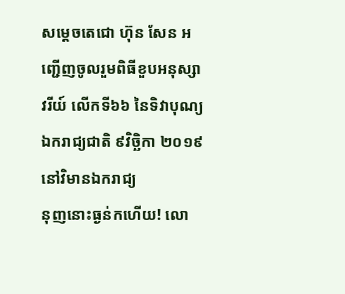សម្ដេចតេជោ ហ៊ុន សែន អញ្ជើញចូលរួមពិធីខួបអនុស្សាវរីយ៍ លើកទី៦៦ នៃទិវាបុណ្យឯករាជ្យជាតិ ៩វិច្ឆិកា ២០១៩ នៅវិមានឯករាជ្យ
នុញនោះធ្ងន់កហើយ! លោ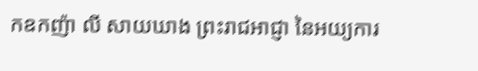កឧកញ៉ា លី សាយឃាង ព្រះរាជអាជ្ញា នៃអយ្យការ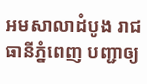អមសាលាដំបូង រាជធានីភ្នំពេញ បញ្ជាឲ្យ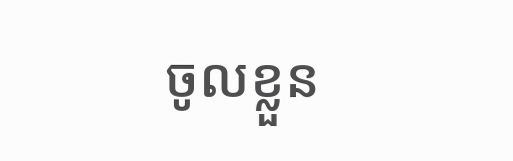ចូលខ្លួន